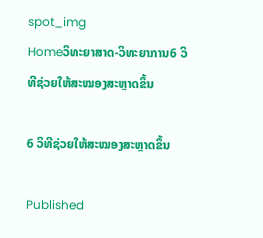spot_img
Homeວິທະຍາສາດ-ວິທະຍາການ6 ວິທີຊ່ວຍໃຫ້ສະໝອງສະຫຼາດຂຶ້ນ

6 ວິທີຊ່ວຍໃຫ້ສະໝອງສະຫຼາດຂຶ້ນ

Published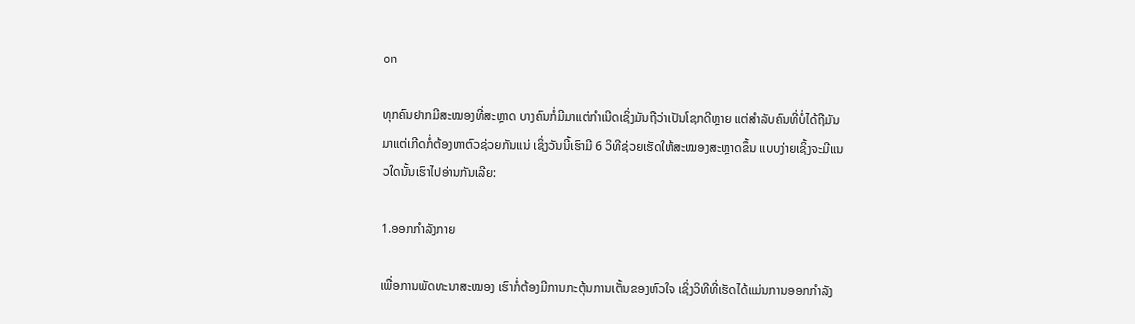on

ທຸກຄົນຢາກມີສະໝອງທີ່ສະຫຼາດ ບາງຄົນກໍ່ມີມາແຕ່ກຳເນີດເຊິ່ງມັນຖືວ່າເປັນໂຊກດີຫຼາຍ ແຕ່ສຳລັບຄົນທີ່ບໍ່ໄດ້ຖືມັນມາແຕ່ເກີດກໍ່ຕ້ອງຫາຕົວຊ່ວຍກັນແນ່ ເຊິ່ງວັນນີ້ເຮົາມີ 6 ວິທີຊ່ວຍເຮັດໃຫ້ສະໝອງສະຫຼາດຂຶ້ນ ແບບງ່າຍເຊິ້ງຈະມີແນວໃດນັ້ນເຮົາໄປອ່ານກັນເລີຍ:

1.ອອກກຳລັງກາຍ

ເພື່ອການພັດທະນາສະໝອງ ເຮົາກໍ່ຕ້ອງມີການກະຕຸ້ນການເຕັ້ນຂອງຫົວໃຈ ເຊິ່ງວິທີທີ່ເຮັດໄດ້ແມ່ນການອອກກຳລັງ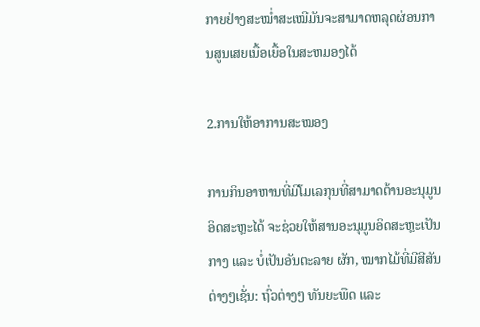ກາຍຢ່າງສະໝ່ຳສະເໝີມັນຈະສາມາດຫລຸດຜ່ອນການສູນເສຍເນື້ອເຍື້ອໃນສະຫມອງໄດ້

2.ການໃຫ້ອາການສະໝອງ

ການກິນອາຫານທີ່ມີໂມເລກຸນທີ່ສາມາດຕ້ານອະນຸມູນອິດສະຫຼະໄດ້ ຈະຊ່ວຍໃຫ້ສານອະນຸມູນອິດສະຫຼະເປັນກາງ ແລະ ບໍ່ເປັນອັນຕະລາຍ ຜັກ, ໝາກໄມ້ທີ່ມີສີສັນຕ່າງໆເຊັ່ນ: ຖົ່ວຕ່າງໆ ທັນຍະພືດ ແລະ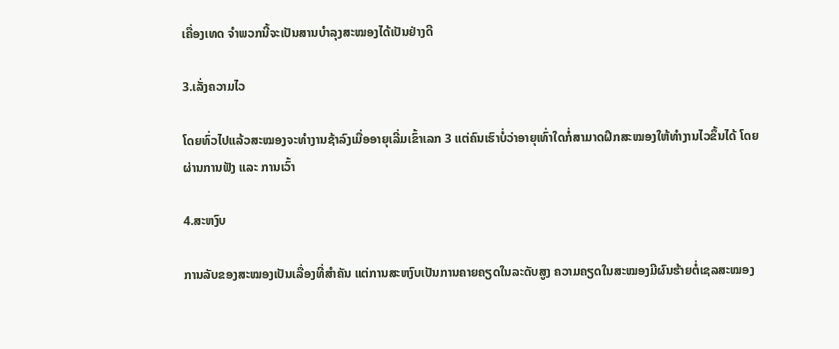ເຄື່ອງເທດ ຈຳພວກນີ້ຈະເປັນສານບຳລຸງສະໝອງໄດ້ເປັນຢ່າງດີ

3.ເລັ່ງຄວາມໄວ

ໂດຍທົ່ວໄປແລ້ວສະໝອງຈະທຳງານຊ້າລົງເມື່ອອາຍຸເລີ່ມເຂົ້າເລກ 3 ແຕ່ຄົນເຮົາບໍ່ວ່າອາຍຸເທົ່າໃດກໍ່ສາມາດຝຶກສະໝອງໃຫ້ທຳງານໄວຂຶ້ນໄດ້ ໂດຍຜ່ານການຟັງ ແລະ ການເວົ້າ

4.ສະຫງົບ

ການລັບຂອງສະໝອງເປັນເລື່ອງທີ່ສຳຄັນ ແຕ່ການສະຫງົບເປັນການຄາຍຄຽດໃນລະດັບສູງ ຄວາມຄຽດໃນສະໝອງມີຜົນຮ້າຍຕໍ່ເຊລສະໝອງ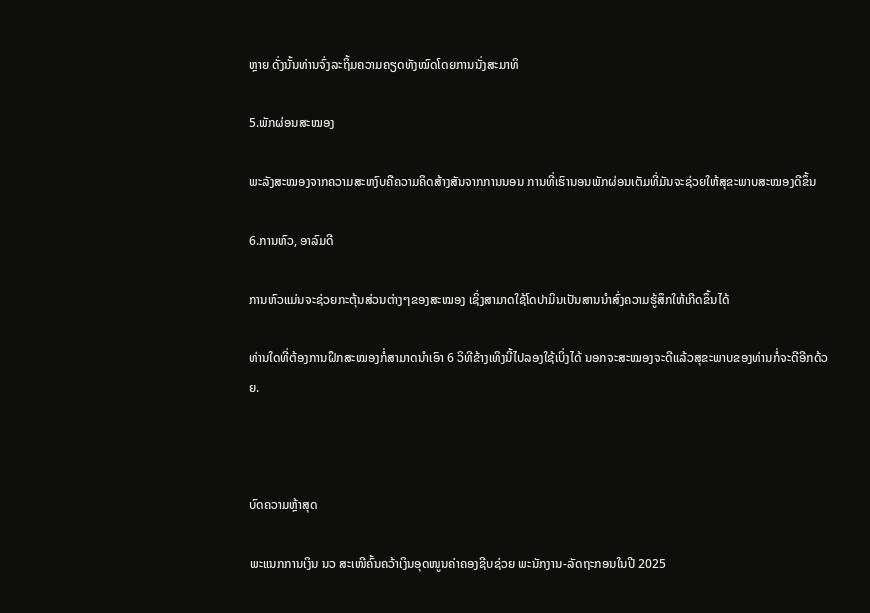ຫຼາຍ ດັ່ງນັ້ນທ່ານຈົ່ງລະຖິ້ມຄວາມຄຽດທັງໝົດໂດຍການນັ່ງສະມາທິ

5.ພັກຜ່ອນສະໝອງ

ພະລັງສະໝອງຈາກຄວາມສະຫງົບຄືຄວາມຄິດສ້າງສັນຈາກການນອນ ການທີ່ເຮົານອນພັກຜ່ອນເຕັມທີ່ມັນຈະຊ່ວຍໃຫ້ສຸຂະພາບສະໝອງດີຂຶ້ນ

6.ການຫົວ, ອາລົມດີ

ການຫົວແມ່ນຈະຊ່ວຍກະຕຸ້ນສ່ວນຕ່າງໆຂອງສະໝອງ ເຊິ່ງສາມາດໃຊ້ໂດປາມິນເປັນສານນຳສົ່ງຄວາມຮູ້ສຶກໃຫ້ເກີດຂຶ້ນໄດ້

ທ່ານໃດທີ່ຕ້ອງການຝຶກສະໝອງກໍ່ສາມາດນຳເອົາ 6 ວິທີຂ້າງເທິງນີ້ໄປລອງໃຊ້ເບິ່ງໄດ້ ນອກຈະສະໝອງຈະດີແລ້ວສຸຂະພາບຂອງທ່ານກໍ່ຈະດີອີກດ້ວຍ.



ບົດຄວາມຫຼ້າສຸດ

ພະແນກການເງິນ ນວ ສະເໜີຄົ້ນຄວ້າເງິນອຸດໜູນຄ່າຄອງຊີບຊ່ວຍ ພະນັກງານ-ລັດຖະກອນໃນປີ 2025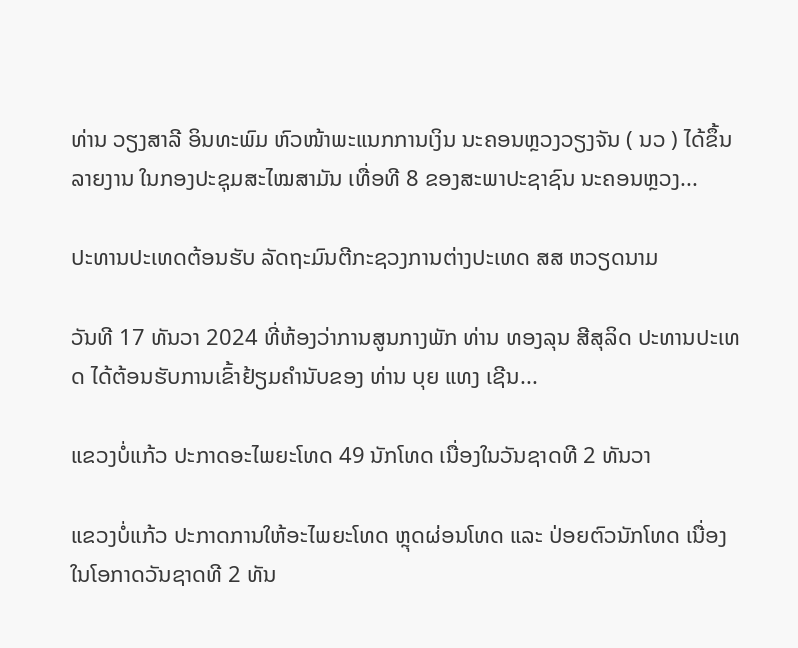ທ່ານ ວຽງສາລີ ອິນທະພົມ ຫົວໜ້າພະແນກການເງິນ ນະຄອນຫຼວງວຽງຈັນ ( ນວ ) ໄດ້ຂຶ້ນລາຍງານ ໃນກອງປະຊຸມສະໄໝສາມັນ ເທື່ອທີ 8 ຂອງສະພາປະຊາຊົນ ນະຄອນຫຼວງ...

ປະທານປະເທດຕ້ອນຮັບ ລັດຖະມົນຕີກະຊວງການຕ່າງປະເທດ ສສ ຫວຽດນາມ

ວັນທີ 17 ທັນວາ 2024 ທີ່ຫ້ອງວ່າການສູນກາງພັກ ທ່ານ ທອງລຸນ ສີສຸລິດ ປະທານປະເທດ ໄດ້ຕ້ອນຮັບການເຂົ້າຢ້ຽມຄຳນັບຂອງ ທ່ານ ບຸຍ ແທງ ເຊີນ...

ແຂວງບໍ່ແກ້ວ ປະກາດອະໄພຍະໂທດ 49 ນັກໂທດ ເນື່ອງໃນວັນຊາດທີ 2 ທັນວາ

ແຂວງບໍ່ແກ້ວ ປະກາດການໃຫ້ອະໄພຍະໂທດ ຫຼຸດຜ່ອນໂທດ ແລະ ປ່ອຍຕົວນັກໂທດ ເນື່ອງໃນໂອກາດວັນຊາດທີ 2 ທັນ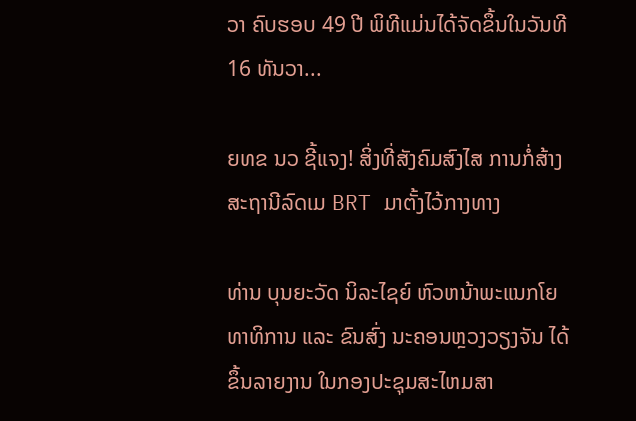ວາ ຄົບຮອບ 49 ປີ ພິທີແມ່ນໄດ້ຈັດຂຶ້ນໃນວັນທີ 16 ທັນວາ...

ຍທຂ ນວ ຊີ້ແຈງ! ສິ່ງທີ່ສັງຄົມສົງໄສ ການກໍ່ສ້າງສະຖານີລົດເມ BRT ມາຕັ້ງໄວ້ກາງທາງ

ທ່ານ ບຸນຍະວັດ ນິລະໄຊຍ໌ ຫົວຫນ້າພະແນກໂຍທາທິການ ແລະ ຂົນສົ່ງ ນະຄອນຫຼວງວຽງຈັນ ໄດ້ຂຶ້ນລາຍງານ ໃນກອງປະຊຸມສະໄຫມສາ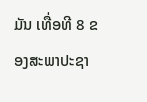ມັນ ເທື່ອທີ 8 ຂອງສະພາປະຊາ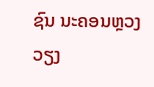ຊົນ ນະຄອນຫຼວງວຽງ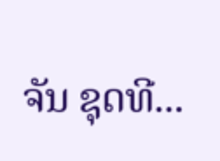ຈັນ ຊຸດທີ...